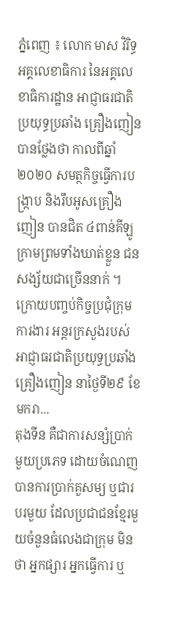ភ្នំពេញ ៖ លោក មាស វិរិទ្ធ អគ្គលេខាធិការ នៃអគ្គលេខាធិការដ្ឋាន អាជ្ញាធរជាតិប្រយុទ្ធប្រឆាំង គ្រឿងញៀន បានថ្លែងថា កាលពីឆ្នាំ២០២០ សមត្ថកិច្ចធ្វើការបង្ក្រាប និងរឹបអូសគ្រឿងញៀន បានជិត ៤ពាន់គីឡូក្រាមព្រមទាំងឃាត់ខ្លួន ជនសង្ស័យជាច្រើននាក់ ។ ក្រោយបញ្ចប់កិច្ចប្រជុំក្រុមការងារ អន្ដរក្រសួងរបស់ អាជ្ញាធរជាតិប្រយុទ្ធប្រឆាំងគ្រឿងញៀន នាថ្ងៃទី២៩ ខែមករា...
តុងទីន គឺជាការសន្សំប្រាក់មួយប្រភេទ ដោយចំណេញបានការប្រាក់គួសម្យ ឬជារបរមួយ ដែលប្រជាជនខ្មែរមួយចំនួនធំលេងជាក្រុម មិនថា អ្នកផ្សារ អ្នកធ្វើការ ឬ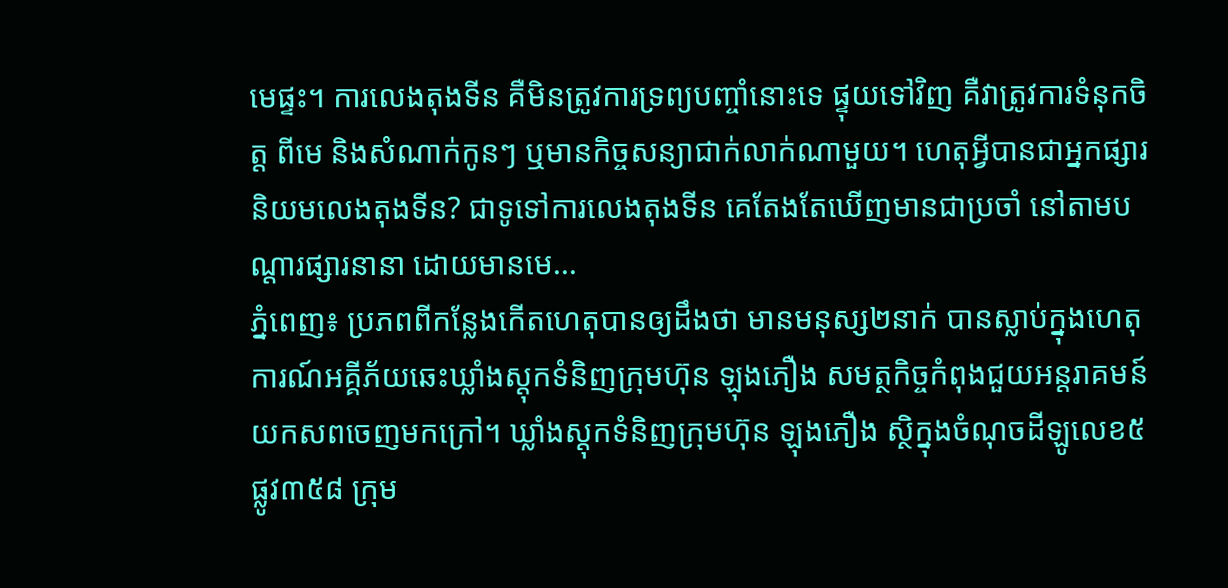មេផ្ទះ។ ការលេងតុងទីន គឺមិនត្រូវការទ្រព្យបញ្ចាំនោះទេ ផ្ទុយទៅវិញ គឺវាត្រូវការទំនុកចិត្ត ពីមេ និងសំណាក់កូនៗ ឬមានកិច្ចសន្យាជាក់លាក់ណាមួយ។ ហេតុអ្វីបានជាអ្នកផ្សារ និយមលេងតុងទីន? ជាទូទៅការលេងតុងទីន គេតែងតែឃើញមានជាប្រចាំ នៅតាមបណ្តារផ្សារនានា ដោយមានមេ...
ភ្នំពេញ៖ ប្រភពពីកន្លែងកើតហេតុបានឲ្យដឹងថា មានមនុស្ស២នាក់ បានស្លាប់ក្នុងហេតុការណ៍អគ្គីភ័យឆេះឃ្លាំងស្ដុកទំនិញក្រុមហ៊ុន ឡុងភឿង សមត្ថកិច្ចកំពុងជួយអន្តរាគមន៍យកសពចេញមកក្រៅ។ ឃ្លាំងស្ដុកទំនិញក្រុមហ៊ុន ឡុងភឿង ស្ថិក្នុងចំណុចដីឡូលេខ៥ ផ្លូវ៣៥៨ ក្រុម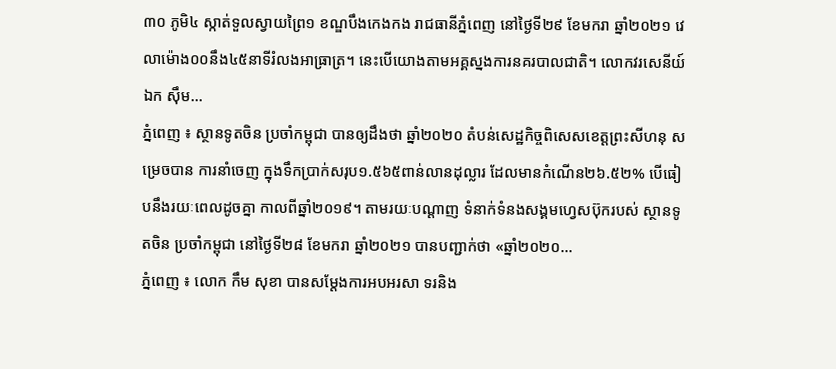៣០ ភូមិ៤ ស្កាត់ទួលស្វាយព្រៃ១ ខណ្ឌបឹងកេងកង រាជធានីភ្នំពេញ នៅថ្ងៃទី២៩ ខែមករា ឆ្នាំ២០២១ វេលាម៉ោង០០នឹង៤៥នាទីរំលងអាធ្រាត្រ។ នេះបើយោងតាមអគ្គស្នងការនគរបាលជាតិ។ លោកវរសេនីយ៍ឯក ស៊ឹម...
ភ្នំពេញ ៖ ស្ថានទូតចិន ប្រចាំកម្ពុជា បានឲ្យដឹងថា ឆ្នាំ២០២០ តំបន់សេដ្ឋកិច្ចពិសេសខេត្តព្រះសីហនុ សម្រេចបាន ការនាំចេញ ក្នុងទឹកប្រាក់សរុប១.៥៦៥ពាន់លានដុល្លារ ដែលមានកំណើន២៦.៥២% បើធៀបនឹងរយៈពេលដូចគ្នា កាលពីឆ្នាំ២០១៩។ តាមរយៈបណ្ដាញ ទំនាក់ទំនងសង្គមហ្វេសប៊ុករបស់ ស្ថានទូតចិន ប្រចាំកម្ពុជា នៅថ្ងៃទី២៨ ខែមករា ឆ្នាំ២០២១ បានបញ្ជាក់ថា «ឆ្នាំ២០២០...
ភ្នំពេញ ៖ លោក កឹម សុខា បានសម្តែងការអបអរសា ទរនិង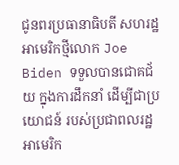ជូនពរប្រធានាធិបតី សហរដ្ឋអាមេរិកថ្មីលោក Joe Biden ទទួលបានជោគជ័យ ក្នុងការដឹកនាំ ដើម្បីជាប្រយោជន៍ របស់ប្រជាពលរដ្ឋអាមេរិក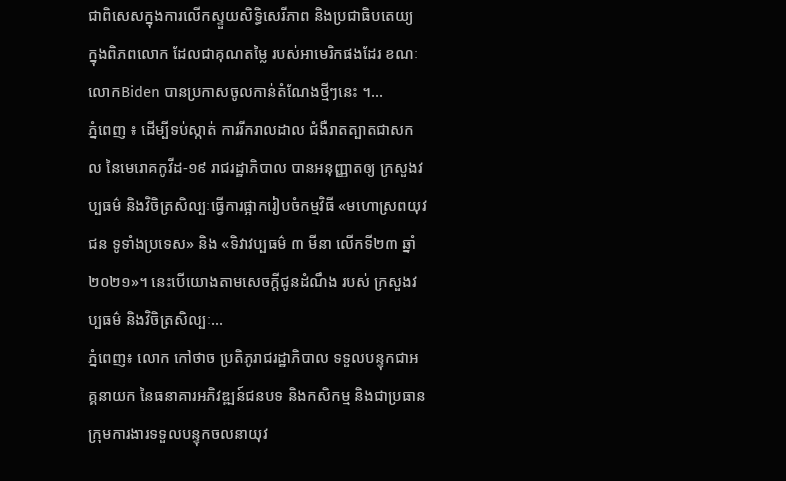ជាពិសេសក្នុងការលើកស្ទួយសិទ្ធិសេរីភាព និងប្រជាធិបតេយ្យ ក្នុងពិភពលោក ដែលជាគុណតម្លៃ របស់អាមេរិកផងដែរ ខណៈលោកBiden បានប្រកាសចូលកាន់តំណែងថ្មីៗនេះ ។...
ភ្នំពេញ ៖ ដើម្បីទប់ស្កាត់ ការរីករាលដាល ជំងឺរាតត្បាតជាសកល នៃមេរោគកូវីដ-១៩ រាជរដ្ឋាភិបាល បានអនុញ្ញាតឲ្យ ក្រសួងវប្បធម៌ និងវិចិត្រសិល្បៈធ្វើការផ្អាករៀបចំកម្មវិធី «មហោស្រពយុវជន ទូទាំងប្រទេស» និង «ទិវាវប្បធម៌ ៣ មីនា លើកទី២៣ ឆ្នាំ២០២១»។ នេះបើយោងតាមសេចក្ដីជូនដំណឹង របស់ ក្រសួងវប្បធម៌ និងវិចិត្រសិល្បៈ...
ភ្នំពេញ៖ លោក កៅថាច ប្រតិភូរាជរដ្ឋាភិបាល ទទួលបន្ទុកជាអគ្គនាយក នៃធនាគារអភិវឌ្ឍន៍ជនបទ និងកសិកម្ម និងជាប្រធានក្រុមការងារទទួលបន្ទុកចលនាយុវ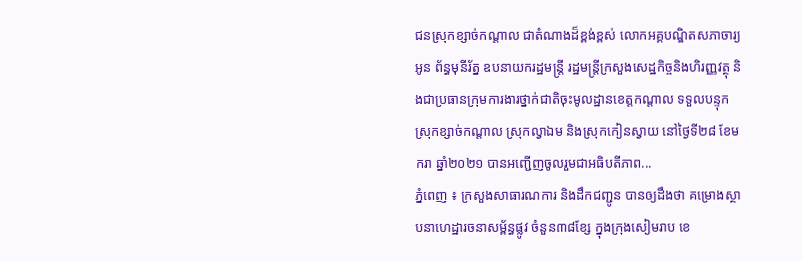ជនស្រុកខ្សាច់កណ្តាល ជាតំណាងដ៏ខ្ពង់ខ្ពស់ លោកអគ្គបណ្ឌិតសភាចារ្យ អូន ព័ន្ធមុនីរ័ត្ន ឧបនាយករដ្ឋមន្ត្រី រដ្ឋមន្ត្រីក្រសួងសេដ្ឋកិច្ចនិងហិរញ្ញវត្ថុ និងជាប្រធានក្រុមការងារថ្នាក់ជាតិចុះមូលដ្ឋានខេត្តកណ្តាល ទទួលបន្ទុកស្រុកខ្សាច់កណ្តាល ស្រុកល្វាឯម និងស្រុកកៀនស្វាយ នៅថ្ងៃទី២៨ ខែមករា ឆ្នាំ២០២១ បានអញ្ជើញចូលរួមជាអធិបតីភាព...
ភ្នំពេញ ៖ ក្រសួងសាធារណការ និងដឹកជញ្ជូន បានឲ្យដឹងថា គម្រោងស្ថាបនាហេដ្ឋារចនាសម្ព័ន្ធផ្លូវ ចំនួន៣៨ខ្សែ ក្នុងក្រុងសៀមរាប ខេ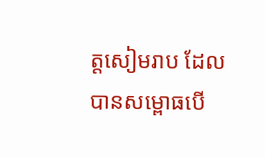ត្តសៀមរាប ដែលបានសម្ពោធបើ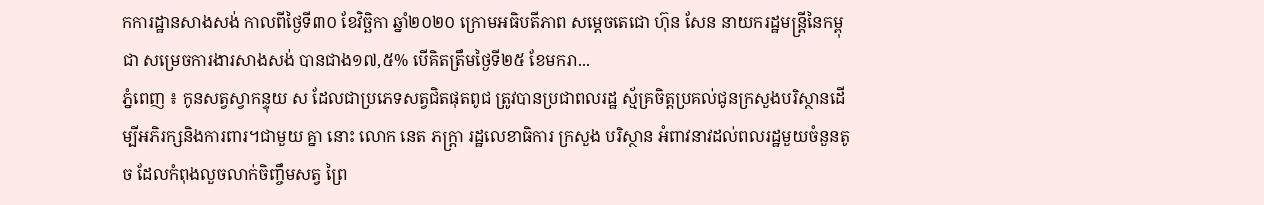កការដ្ឋានសាងសង់ កាលពីថ្ងៃទី៣០ ខែវិច្ឆិកា ឆ្នាំ២០២០ ក្រោមអធិបតីភាព សម្ដេចតេជោ ហ៊ុន សែន នាយករដ្ឋមន្ត្រីនៃកម្ពុជា សម្រេចការងារសាងសង់ បានជាង១៧,៥% បើគិតត្រឹមថ្ងៃទី២៥ ខែមករា...
ភ្នំពេញ ៖ កូនសត្វស្វាកន្ទុយ ស ដែលជាប្រភេទសត្វជិតផុតពូជ ត្រូវបានប្រជាពលរដ្ឋ ស្ម័គ្រចិត្តប្រគល់ជូនក្រសួងបរិស្ថានដើម្បីអភិរក្សនិងការពារ។ជាមួយ គ្នា នោះ លោក នេត ភក្ត្រា រដ្ឋលេខាធិការ ក្រសួង បរិស្ថាន អំពាវនាវដល់ពលរដ្ឋមួយចំនួនតូច ដែលកំពុងលួចលាក់ចិញ្ចឹមសត្វ ព្រៃ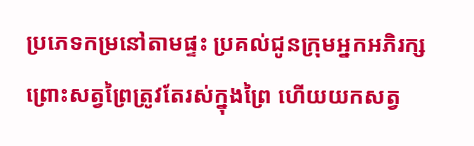ប្រភេទកម្រនៅតាមផ្ទះ ប្រគល់ជូនក្រុមអ្នកអភិរក្ស ព្រោះសត្វព្រៃត្រូវតែរស់ក្នុងព្រៃ ហើយយកសត្វ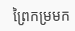ព្រៃកម្រមក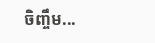ចិញ្ចឹម...